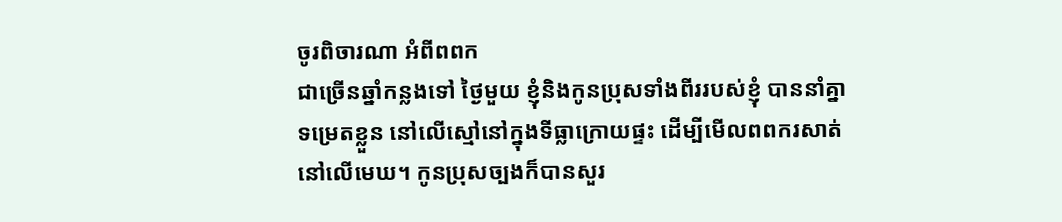ចូរពិចារណា អំពីពពក
ជាច្រើនឆ្នាំកន្លងទៅ ថ្ងៃមួយ ខ្ញុំនិងកូនប្រុសទាំងពីររបស់ខ្ញុំ បាននាំគ្នាទម្រេតខ្លួន នៅលើស្មៅនៅក្នុងទីធ្លាក្រោយផ្ទះ ដើម្បីមើលពពករសាត់នៅលើមេឃ។ កូនប្រុសច្បងក៏បានសួរ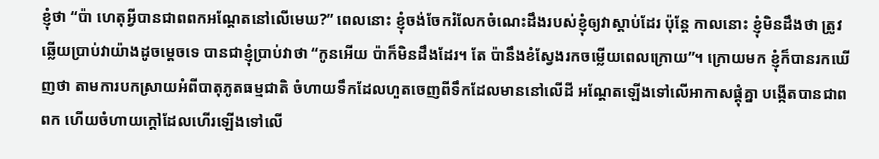ខ្ញុំថា “ប៉ា ហេតុអ្វីបានជាពពកអណ្តែតនៅលើមេឃ?” ពេលនោះ ខ្ញុំចង់ចែករំលែកចំណេះដឹងរបស់ខ្ញុំឲ្យវាស្តាប់ដែរ ប៉ុន្តែ កាលនោះ ខ្ញុំមិនដឹងថា ត្រូវឆ្លើយប្រាប់វាយ៉ាងដូចម្តេចទេ បានជាខ្ញុំប្រាប់វាថា “កូនអើយ ប៉ាក៏មិនដឹងដែរ។ តែ ប៉ានឹងខំស្វែងរកចម្លើយពេលក្រោយ”។ ក្រោយមក ខ្ញុំក៏បានរកឃើញថា តាមការបកស្រាយអំពីបាតុភូតធម្មជាតិ ចំហាយទឹកដែលហួតចេញពីទឹកដែលមាននៅលើដី អណ្តែតឡើងទៅលើអាកាសផ្តុំគ្នា បង្កើតបានជាពពក ហើយចំហាយក្តៅដែលហើរឡើងទៅលើ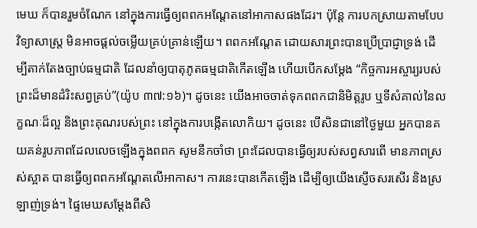មេឃ ក៏បានរួមចំណែក នៅក្នុងការធ្វើឲ្យពពកអណ្តែតនៅអាកាសផងដែរ។ ប៉ុន្តែ ការបកស្រាយតាមបែបវិទ្យាសាស្រ្ត មិនអាចផ្តល់ចម្លើយគ្រប់គ្រាន់ឡើយ។ ពពកអណ្តែត ដោយសារព្រះបានប្រើប្រាជ្ញាទ្រង់ ដើម្បីតាក់តែងច្បាប់ធម្មជាតិ ដែលនាំឲ្យបាតុភូតធម្មជាតិកើតឡើង ហើយបើកសម្តែង “កិច្ចការអស្ចារ្យរបស់ព្រះដ៏មានដំរិះសព្វគ្រប់”(យ៉ូប ៣៧:១៦)។ ដូចនេះ យើងអាចចាត់ទុកពពកជានិមិត្តរូប ឬទីសំគាល់នៃលក្ខណៈដ៏ល្អ និងព្រះគុណរបស់ព្រះ នៅក្នុងការបង្កើតលោកិយ។ ដូចនេះ បើសិនជានៅថ្ងៃមួយ អ្នកបានគយគន់រូបភាពដែលលេចឡើងក្នុងពពក សូមនឹកចាំថា ព្រះដែលបានធ្វើឲ្យរបស់សព្វសារពើ មានភាពស្រស់ស្អាត បានធ្វើឲ្យពពកអណ្តែតលើអាកាស។ ការនេះបានកើតឡើង ដើម្បីឲ្យយើងស្ញើចសរសើរ និងស្រឡាញ់ទ្រង់។ ផ្ទៃមេឃសម្តែងពីសិ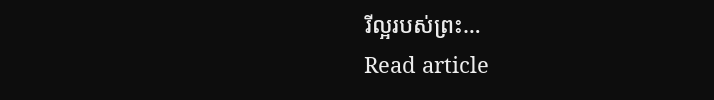រីល្អរបស់ព្រះ…
Read article